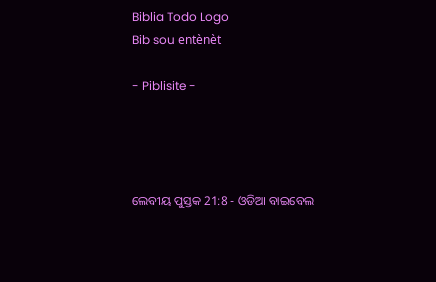Biblia Todo Logo
Bib sou entènèt

- Piblisite -




ଲେବୀୟ ପୁସ୍ତକ 21:8 - ଓଡିଆ ବାଇବେଲ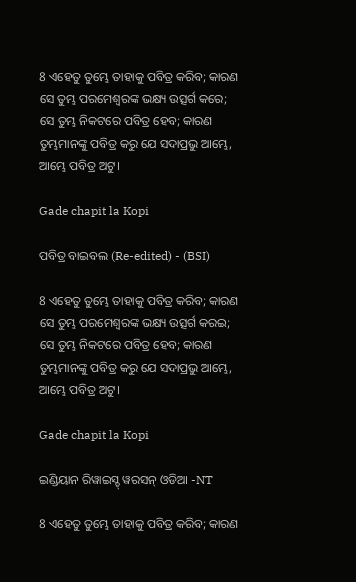8 ଏହେତୁ ତୁମ୍ଭେ ତାହାକୁ ପବିତ୍ର କରିବ; କାରଣ ସେ ତୁମ୍ଭ ପରମେଶ୍ୱରଙ୍କ ଭକ୍ଷ୍ୟ ଉତ୍ସର୍ଗ କରେ; ସେ ତୁମ୍ଭ ନିକଟରେ ପବିତ୍ର ହେବ; କାରଣ ତୁମ୍ଭମାନଙ୍କୁ ପବିତ୍ର କରୁ ଯେ ସଦାପ୍ରଭୁ ଆମ୍ଭେ, ଆମ୍ଭେ ପବିତ୍ର ଅଟୁ।

Gade chapit la Kopi

ପବିତ୍ର ବାଇବଲ (Re-edited) - (BSI)

8 ଏହେତୁ ତୁମ୍ଭେ ତାହାକୁ ପବିତ୍ର କରିବ; କାରଣ ସେ ତୁମ୍ଭ ପରମେଶ୍ଵରଙ୍କ ଭକ୍ଷ୍ୟ ଉତ୍ସର୍ଗ କରଇ; ସେ ତୁମ୍ଭ ନିକଟରେ ପବିତ୍ର ହେବ; କାରଣ ତୁମ୍ଭମାନଙ୍କୁ ପବିତ୍ର କରୁ ଯେ ସଦାପ୍ରଭୁ ଆମ୍ଭେ, ଆମ୍ଭେ ପବିତ୍ର ଅଟୁ।

Gade chapit la Kopi

ଇଣ୍ଡିୟାନ ରିୱାଇସ୍ଡ୍ ୱରସନ୍ ଓଡିଆ -NT

8 ଏହେତୁ ତୁମ୍ଭେ ତାହାକୁ ପବିତ୍ର କରିବ; କାରଣ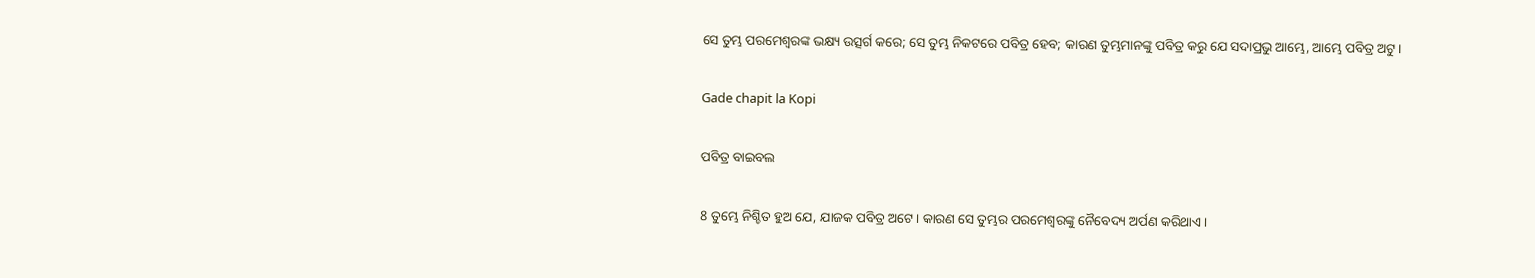ସେ ତୁମ୍ଭ ପରମେଶ୍ୱରଙ୍କ ଭକ୍ଷ୍ୟ ଉତ୍ସର୍ଗ କରେ; ସେ ତୁମ୍ଭ ନିକଟରେ ପବିତ୍ର ହେବ; କାରଣ ତୁମ୍ଭମାନଙ୍କୁ ପବିତ୍ର କରୁ ଯେ ସଦାପ୍ରଭୁ ଆମ୍ଭେ, ଆମ୍ଭେ ପବିତ୍ର ଅଟୁ।

Gade chapit la Kopi

ପବିତ୍ର ବାଇବଲ

8 ତୁମ୍ଭେ ନିଶ୍ଚିତ ହୁଅ ଯେ, ଯାଜକ ପବିତ୍ର ଅଟେ। କାରଣ ସେ ତୁମ୍ଭର ପରମେଶ୍ୱରଙ୍କୁ ନୈବେଦ୍ୟ ଅର୍ପଣ କରିଥାଏ।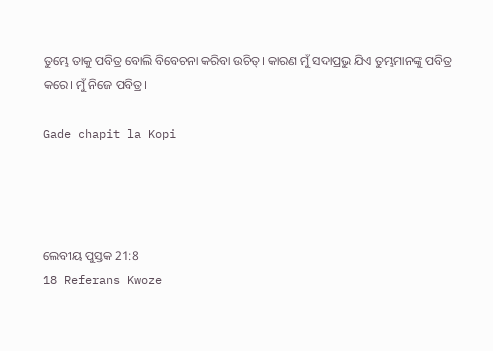ତୁମ୍ଭେ ତାକୁ ପବିତ୍ର ବୋଲି ବିବେଚନା କରିବା ଉଚିତ୍। କାରଣ ମୁଁ ସଦାପ୍ରଭୁ ଯିଏ ତୁମ୍ଭମାନଙ୍କୁ ପବିତ୍ର କରେ। ମୁଁ ନିଜେ ପବିତ୍ର।

Gade chapit la Kopi




ଲେବୀୟ ପୁସ୍ତକ 21:8
18 Referans Kwoze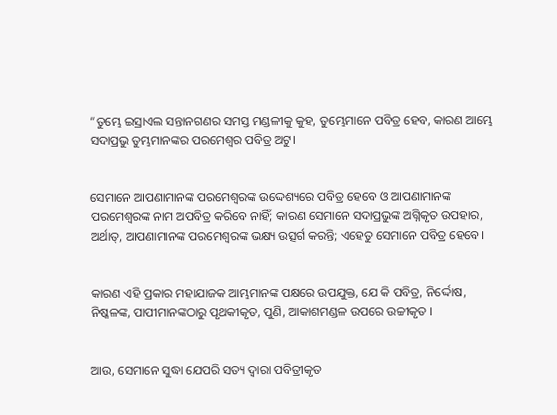“ତୁମ୍ଭେ ଇସ୍ରାଏଲ ସନ୍ତାନଗଣର ସମସ୍ତ ମଣ୍ଡଳୀକୁ କୁହ, ତୁମ୍ଭେମାନେ ପବିତ୍ର ହେବ, କାରଣ ଆମ୍ଭେ ସଦାପ୍ରଭୁ ତୁମ୍ଭମାନଙ୍କର ପରମେଶ୍ୱର ପବିତ୍ର ଅଟୁ।


ସେମାନେ ଆପଣାମାନଙ୍କ ପରମେଶ୍ୱରଙ୍କ ଉଦ୍ଦେଶ୍ୟରେ ପବିତ୍ର ହେବେ ଓ ଆପଣାମାନଙ୍କ ପରମେଶ୍ୱରଙ୍କ ନାମ ଅପବିତ୍ର କରିବେ ନାହିଁ; କାରଣ ସେମାନେ ସଦାପ୍ରଭୁଙ୍କ ଅଗ୍ନିକୃତ ଉପହାର, ଅର୍ଥାତ୍‍, ଆପଣାମାନଙ୍କ ପରମେଶ୍ୱରଙ୍କ ଭକ୍ଷ୍ୟ ଉତ୍ସର୍ଗ କରନ୍ତି; ଏହେତୁ ସେମାନେ ପବିତ୍ର ହେବେ।


କାରଣ ଏହି ପ୍ରକାର ମହାଯାଜକ ଆମ୍ଭମାନଙ୍କ ପକ୍ଷରେ ଉପଯୁକ୍ତ, ଯେ କି ପବିତ୍ର, ନିର୍ଦ୍ଦୋଷ, ନିଷ୍କଳଙ୍କ, ପାପୀମାନଙ୍କଠାରୁ ପୃଥକୀକୃତ, ପୁଣି, ଆକାଶମଣ୍ଡଳ ଉପରେ ଉଚ୍ଚୀକୃତ ।


ଆଉ, ସେମାନେ ସୁଦ୍ଧା ଯେପରି ସତ୍ୟ ଦ୍ୱାରା ପବିତ୍ରୀକୃତ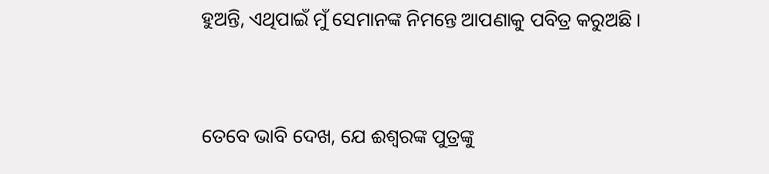ହୁଅନ୍ତି, ଏଥିପାଇଁ ମୁଁ ସେମାନଙ୍କ ନିମନ୍ତେ ଆପଣାକୁ ପବିତ୍ର କରୁଅଛି ।


ତେବେ ଭାବି ଦେଖ, ଯେ ଈଶ୍ୱରଙ୍କ ପୁତ୍ରଙ୍କୁ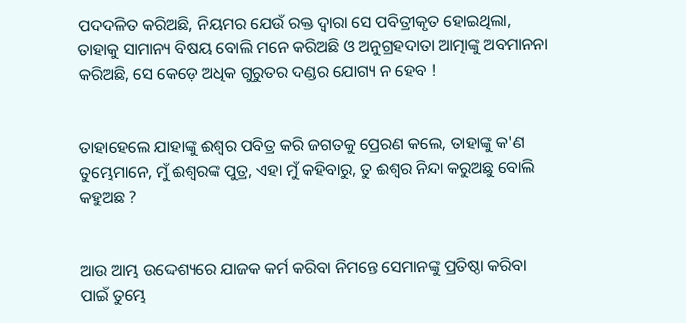ପଦଦଳିତ କରିଅଛି, ନିୟମର ଯେଉଁ ରକ୍ତ ଦ୍ୱାରା ସେ ପବିତ୍ରୀକୃତ ହୋଇଥିଲା, ତାହାକୁ ସାମାନ୍ୟ ବିଷୟ ବୋଲି ମନେ କରିଅଛି ଓ ଅନୁଗ୍ରହଦାତା ଆତ୍ମାଙ୍କୁ ଅବମାନନା କରିଅଛି, ସେ କେଡ଼େ ଅଧିକ ଗୁରୁତର ଦଣ୍ଡର ଯୋଗ୍ୟ ନ ହେବ !


ତାହାହେଲେ ଯାହାଙ୍କୁ ଈଶ୍ୱର ପବିତ୍ର କରି ଜଗତକୁ ପ୍ରେରଣ କଲେ, ତାହାଙ୍କୁ କ'ଣ ତୁମ୍ଭେମାନେ, ମୁଁ ଈଶ୍ୱରଙ୍କ ପୁତ୍ର, ଏହା ମୁଁ କହିବାରୁ, ତୁ ଈଶ୍ୱର ନିନ୍ଦା କରୁଅଛୁ ବୋଲି କହୁଅଛ ?


ଆଉ ଆମ୍ଭ ଉଦ୍ଦେଶ୍ୟରେ ଯାଜକ କର୍ମ କରିବା ନିମନ୍ତେ ସେମାନଙ୍କୁ ପ୍ରତିଷ୍ଠା କରିବା ପାଇଁ ତୁମ୍ଭେ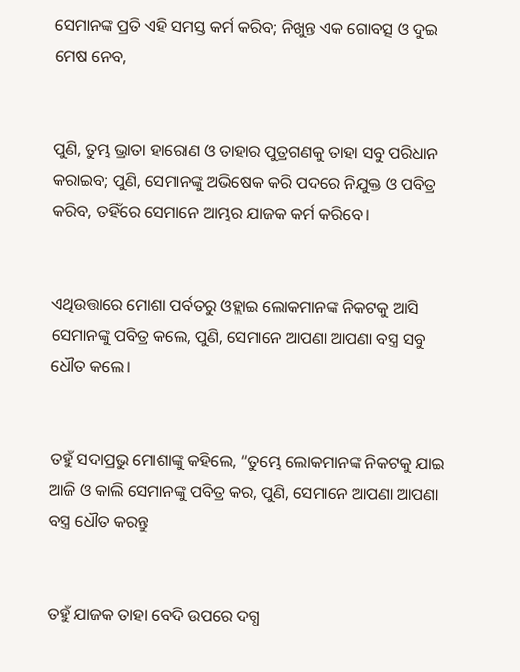ସେମାନଙ୍କ ପ୍ରତି ଏହି ସମସ୍ତ କର୍ମ କରିବ; ନିଖୁନ୍ତ ଏକ ଗୋବତ୍ସ ଓ ଦୁଇ ମେଷ ନେବ,


ପୁଣି, ତୁମ୍ଭ ଭ୍ରାତା ହାରୋଣ ଓ ତାହାର ପୁତ୍ରଗଣକୁ ତାହା ସବୁ ପରିଧାନ କରାଇବ; ପୁଣି, ସେମାନଙ୍କୁ ଅଭିଷେକ କରି ପଦରେ ନିଯୁକ୍ତ ଓ ପବିତ୍ର କରିବ, ତହିଁରେ ସେମାନେ ଆମ୍ଭର ଯାଜକ କର୍ମ କରିବେ।


ଏଥିଉତ୍ତାରେ ମୋଶା ପର୍ବତରୁ ଓହ୍ଲାଇ ଲୋକମାନଙ୍କ ନିକଟକୁ ଆସି ସେମାନଙ୍କୁ ପବିତ୍ର କଲେ, ପୁଣି, ସେମାନେ ଆପଣା ଆପଣା ବସ୍ତ୍ର ସବୁ ଧୌତ କଲେ।


ତହୁଁ ସଦାପ୍ରଭୁ ମୋଶାଙ୍କୁ କହିଲେ, “ତୁମ୍ଭେ ଲୋକମାନଙ୍କ ନିକଟକୁ ଯାଇ ଆଜି ଓ କାଲି ସେମାନଙ୍କୁ ପବିତ୍ର କର, ପୁଣି, ସେମାନେ ଆପଣା ଆପଣା ବସ୍ତ୍ର ଧୌତ କରନ୍ତୁ


ତହୁଁ ଯାଜକ ତାହା ବେଦି ଉପରେ ଦଗ୍ଧ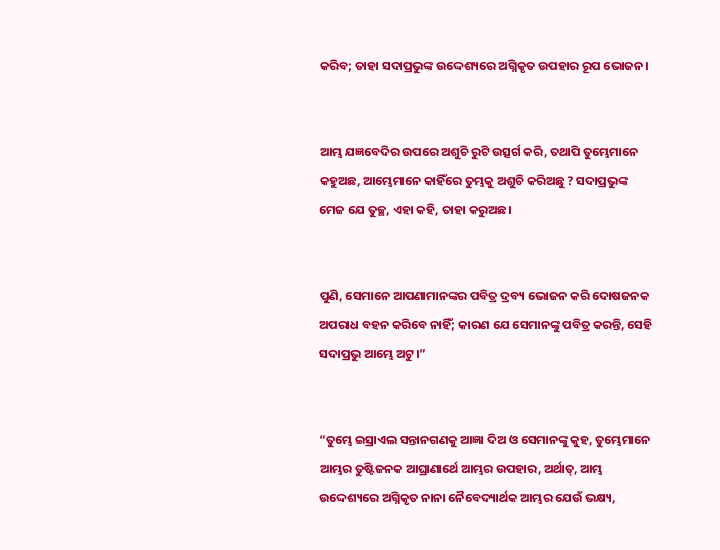କରିବ; ତାହା ସଦାପ୍ରଭୁଙ୍କ ଉଦ୍ଦେଶ୍ୟରେ ଅଗ୍ନିକୃତ ଉପହାର ରୂପ ଭୋଜନ।


ଆମ୍ଭ ଯଜ୍ଞବେଦିର ଉପରେ ଅଶୁଚି ରୁଟି ଉତ୍ସର୍ଗ କରି, ତଥାପି ତୁମ୍ଭେମାନେ କହୁଅଛ, ଆମ୍ଭେମାନେ କାହିଁରେ ତୁମ୍ଭକୁ ଅଶୁଚି କରିଅଛୁ ? ସଦାପ୍ରଭୁଙ୍କ ମେଜ ଯେ ତୁଚ୍ଛ, ଏହା କହି, ତାହା କରୁଅଛ।


ପୁଣି, ସେମାନେ ଆପଣାମାନଙ୍କର ପବିତ୍ର ଦ୍ରବ୍ୟ ଭୋଜନ କରି ଦୋଷଜନକ ଅପରାଧ ବହନ କରିବେ ନାହିଁ; କାରଣ ଯେ ସେମାନଙ୍କୁ ପବିତ୍ର କରନ୍ତି, ସେହି ସଦାପ୍ରଭୁ ଆମ୍ଭେ ଅଟୁ।”


“ତୁମ୍ଭେ ଇସ୍ରାଏଲ ସନ୍ତାନଗଣକୁ ଆଜ୍ଞା ଦିଅ ଓ ସେମାନଙ୍କୁ କୁହ, ତୁମ୍ଭେମାନେ ଆମ୍ଭର ତୁଷ୍ଟିଜନକ ଆଘ୍ରାଣାର୍ଥେ ଆମ୍ଭର ଉପହାର, ଅର୍ଥାତ୍‍, ଆମ୍ଭ ଉଦ୍ଦେଶ୍ୟରେ ଅଗ୍ନିକୃତ ନାନା ନୈବେଦ୍ୟାର୍ଥକ ଆମ୍ଭର ଯେଉଁ ଭକ୍ଷ୍ୟ,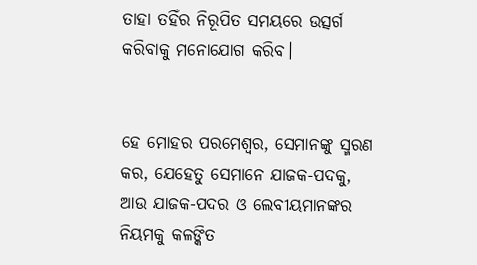ତାହା ତହିଁର ନିରୂପିତ ସମୟରେ ଉତ୍ସର୍ଗ କରିବାକୁ ମନୋଯୋଗ କରିବ।


ହେ ମୋହର ପରମେଶ୍ୱର, ସେମାନଙ୍କୁ ସ୍ମରଣ କର, ଯେହେତୁ ସେମାନେ ଯାଜକ-ପଦକୁ, ଆଉ ଯାଜକ-ପଦର ଓ ଲେବୀୟମାନଙ୍କର ନିୟମକୁ କଳଙ୍କିତ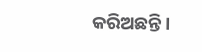କରିଅଛନ୍ତି।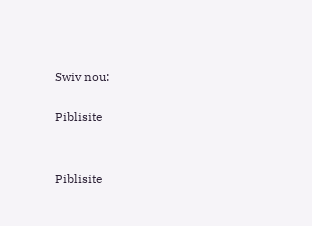Swiv nou:

Piblisite


Piblisite